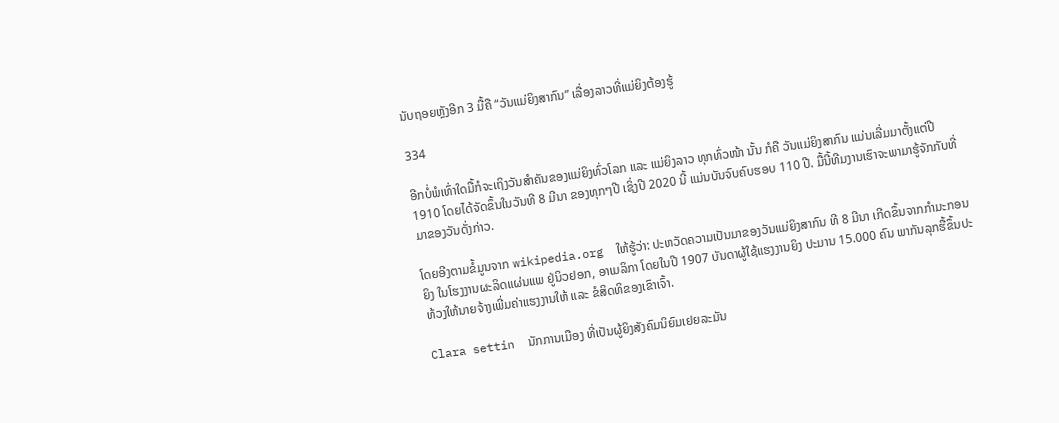ນັບຖອຍຫຼັງອີກ 3 ມື້ຄື “ວັນແມ່ຍິງສາກົນ” ເລື່ອງລາວທີ່ແມ່ຍິງຕ້ອງຮູ້

334

ອີກບໍ່ພໍເທົ່າໃດມື້ກໍຈະເຖິງວັນສຳຄັນຂອງແມ່ຍິງທົ່ວໂລກ ແລະ ແມ່ຍິງລາວ ທຸກທົ່ວໜ້າ ນັ້ນ ກໍຄື ວັນແມ່ຍິງສາກົນ ແມ່ນເລີ່ມມາຕັ້ງແຕ່ປີ 1910 ໂດຍໄດ້ຈັດຂຶ້ນໃນວັນທີ 8 ມີນາ ຂອງທຸກໆປີ ເຊິ່ງປີ 2020 ນີ້ ແມ່ນບັນຈົບຄົບຮອບ 110 ປີ. ມື້ນີ້ທີມງານເຮົາຈະພາມາຮູ້ຈັກກັບທີ່ມາຂອງວັນດັ່ງກ່າວ.

ໂດຍອີງຕາມຂໍ້ມູນຈາກ wikipedia.org  ໃຫ້ຮູ້ວ່າ: ປະຫວັດຄວາມເປັນມາຂອງວັນແມ່ຍິງສາກົນ ທີ 8 ມີນາ ເກີດຂຶ້ນຈາກກຳມະກອນຍິງ ໃນໂຮງງານຜະລິດແຜ່ນແພ ຢູ່ນິວຢອກ, ອາເມລິກາ ໂດຍໃນປີ 1907 ບັນດາຜູ້ໃຊ້ແຮງງານຍິງ ປະມານ 15.000 ຄົນ ພາກັນລຸກຮື້ຂຶ້ນປະທ້ວງໃຫ້ນາຍຈ້າງເພີ່ມຄ່າແຮງງານໃຫ້ ແລະ ຂໍສິດທິຂອງເຂົາເຈົ້າ.

Clara settin  ນັກການເມືອງ ທີ່ເປັນຜູ້ຍິງສັງຄົມນິຍົມເຢຍລະມັນ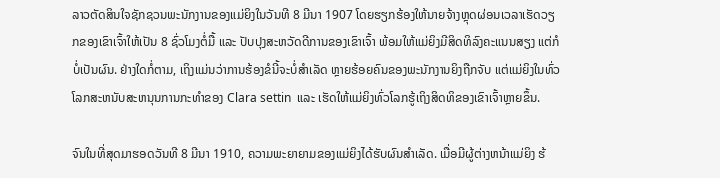ລາວຕັດສິນໃຈຊັກຊວນພະນັກງານຂອງແມ່ຍິງໃນວັນທີ 8 ມີນາ 1907 ໂດຍຮຽກຮ້ອງໃຫ້ນາຍຈ້າງຫຼຸດຜ່ອນເວລາເຮັດວຽກຂອງເຂົາເຈົ້າໃຫ້ເປັນ 8 ຊົ່ວໂມງຕໍ່ມື້ ແລະ ປັບປຸງສະຫວັດດີການຂອງເຂົາເຈົ້າ ພ້ອມໃຫ້ແມ່ຍິງມີສິດທິລົງຄະແນນສຽງ ແຕ່ກໍບໍ່ເປັນຜົນ. ຢ່າງໃດກໍ່ຕາມ, ເຖິງແມ່ນວ່າການຮ້ອງຂໍນີ້ຈະບໍ່ສໍາເລັດ ຫຼາຍຮ້ອຍຄົນຂອງພະນັກງານຍິງຖືກຈັບ ແຕ່ແມ່ຍິງໃນທົ່ວໂລກສະຫນັບສະຫນຸນການກະທໍາຂອງ Clara settin  ແລະ ເຮັດໃຫ້ແມ່ຍິງທົ່ວໂລກຮູ້ເຖິງສິດທິຂອງເຂົາເຈົ້າຫຼາຍຂຶ້ນ.

ຈົນໃນທີ່ສຸດມາຮອດວັນທີ 8 ມີນາ 1910, ຄວາມພະຍາຍາມຂອງແມ່ຍິງໄດ້ຮັບຜົນສໍາເລັດ. ເມື່ອມີຜູ້ຕ່າງຫນ້າແມ່ຍິງ ຮ້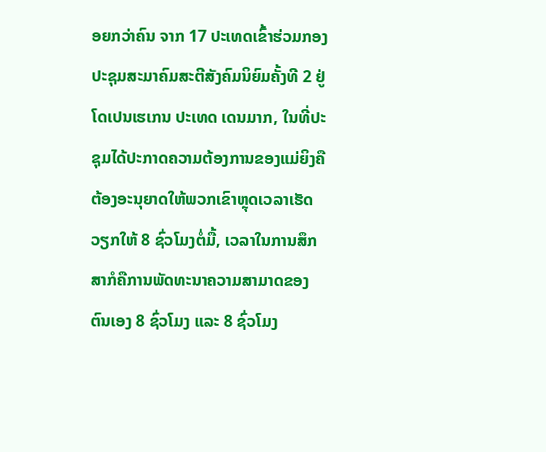ອຍກວ່າຄົນ ຈາກ 17 ປະເທດເຂົ້າຮ່ວມກອງປະຊຸມສະມາຄົມສະຕີສັງຄົມນິຍົມຄັ້ງທີ 2 ຢູ່ ໂດເປນເຮເກນ ປະເທດ ເດນມາກ, ໃນທີ່ປະຊຸມໄດ້ປະກາດຄວາມຕ້ອງການຂອງແມ່ຍິງຄື ຕ້ອງອະນຸຍາດໃຫ້ພວກເຂົາຫຼຸດເວລາເຮັດວຽກໃຫ້ 8 ຊົ່ວໂມງຕໍ່ມື້, ເວລາໃນການສຶກສາກໍຄືການພັດທະນາຄວາມສາມາດຂອງຕົນເອງ 8 ຊົ່ວໂມງ ແລະ 8 ຊົ່ວໂມງ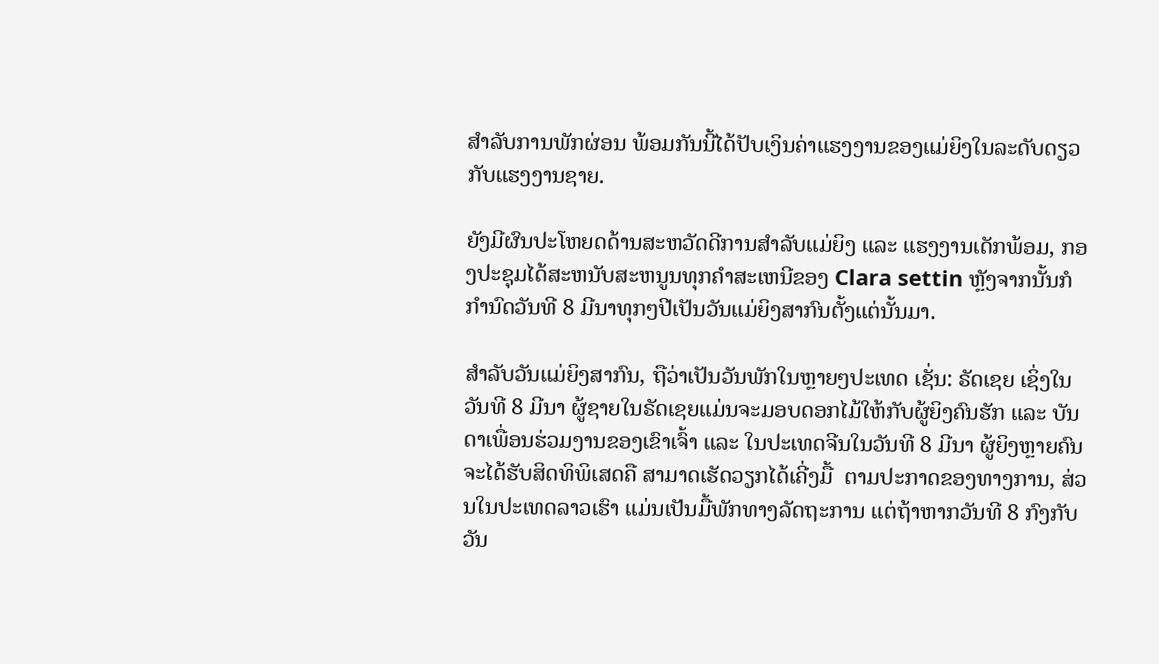ສໍາລັບການພັກຜ່ອນ ພ້ອມກັນນີ້ໄດ້ປັບເງິນຄ່າແຮງງານຂອງແມ່ຍິງໃນລະດັບດຽວກັບແຮງງານຊາຍ.

ຍັງມີຜົນປະໂຫຍດດ້ານສະຫວັດດີການສໍາລັບແມ່ຍິງ ແລະ ແຮງງານເດັກພ້ອມ, ກອງປະຊຸມໄດ້ສະຫນັບສະຫນູນທຸກຄໍາສະເຫນີຂອງ Clara settin ຫຼັງຈາກນັ້ນກໍກໍານົດວັນທີ 8 ມີນາທຸກໆປີເປັນວັນແມ່ຍິງສາກົນຕັ້ງແຕ່ນັ້ນມາ.

ສຳລັບວັນແມ່ຍິງສາກົນ, ຖືວ່າເປັນວັນພັກໃນຫຼາຍໆປະເທດ ເຊັ່ນ: ຣັດເຊຍ ເຊິ່ງໃນວັນທີ 8 ມີນາ ຜູ້ຊາຍໃນຣັດເຊຍແມ່ນຈະມອບດອກໄມ້ໃຫ້ກັບຜູ້ຍິງຄົນຮັກ ແລະ ບັນດາເພື່ອນຮ່ວມງານຂອງເຂົາເຈົ້າ ແລະ ໃນປະເທດຈີນໃນວັນທີ 8 ມີນາ ຜູ້ຍິງຫຼາຍຄົນຈະໄດ້ຮັບສິດທິພິເສດຄື ສາມາດເຮັດວຽກໄດ້ເຄີ່ງມື້  ຕາມປະກາດຂອງທາງການ, ສ່ວນໃນປະເທດລາວເຮົາ ແມ່ນເປັນມື້ພັກທາງລັດຖະການ ແຕ່ຖ້າຫາກວັນທີ 8 ກົງກັບວັນ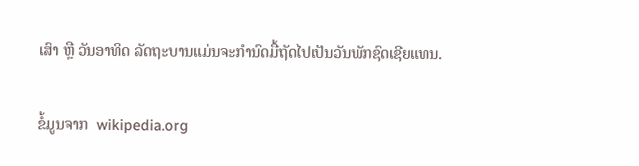ເສົາ ຫຼື ວັນອາທິດ ລັດຖະບານແມ່ນຈະກໍານົດມື້ຖັດໄປເປັນວັນພັກຊົດເຊີຍແທນ.

ຂໍ້ມູນຈາກ  wikipedia.org